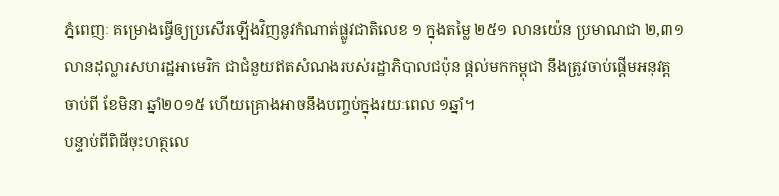ភ្នំពេញៈ គម្រោងធ្វើឲ្យប្រសើរឡើងវិញនូវកំណាត់ផ្លូវជាតិលេខ ១ ក្នុងតម្លៃ ២៥១ លានយ៉េន ប្រមាណជា ២,៣១ លានដុល្លារសហរដ្ឋអាមេរិក ជាជំនួយឥតសំណងរបស់រដ្ឋាភិបាលជប៉ុន ផ្តល់មកកម្ពុជា នឹងត្រូវចាប់ផ្តើមអនុវត្តចាប់ពី ខែមិនា ឆ្នាំ២០១៥ ហើយគ្រោងអាចនឹងបញ្ចប់ក្នុងរយៈពេល ១ឆ្នាំ។
បន្ទាប់ពីពិធីចុះហត្ថលេ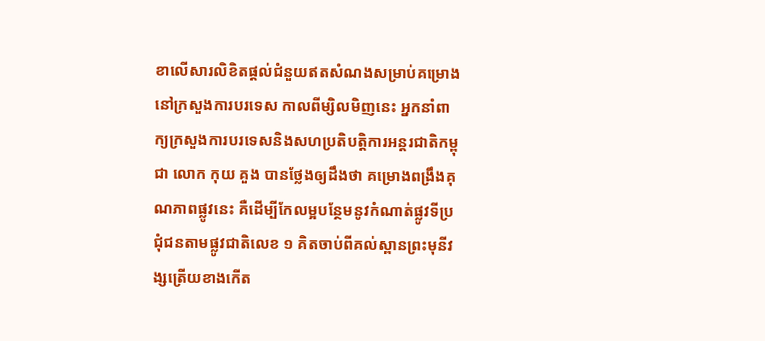ខាលើសារលិខិតផ្តល់ជំនួយឥតសំណងសម្រាប់គម្រោងនៅក្រសួងការបរទេស កាលពីម្សិលមិញនេះ អ្នកនាំពាក្យក្រសួងការបរទេសនិងសហប្រតិបត្តិការអន្តរជាតិកម្ពុជា លោក កុយ គួង បានថ្លែងឲ្យដឹងថា គម្រោងពង្រឹងគុណភាពផ្លូវនេះ គឺដើម្បីកែលម្អបន្ថែមនូវកំណាត់ផ្លូវទីប្រជុំជនតាមផ្លូវជាតិលេខ ១ គិតចាប់ពីគល់ស្ពានព្រះមុនីវង្សត្រើយខាងកើត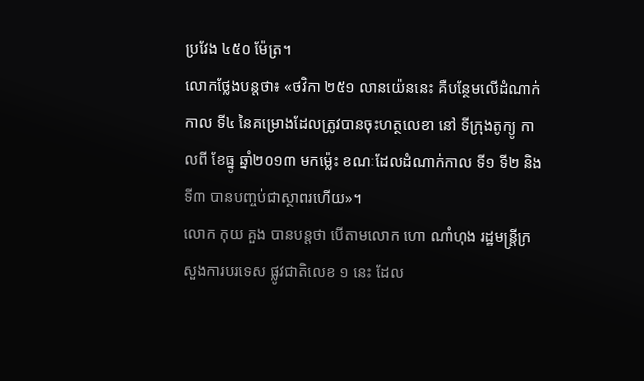ប្រវែង ៤៥០ ម៉ែត្រ។
លោកថ្លែងបន្តថា៖ «ថវិកា ២៥១ លានយ៉េននេះ គឺបន្ថែមលើដំណាក់កាល ទី៤ នៃគម្រោងដែលត្រូវបានចុះហត្ថលេខា នៅ ទីក្រុងតូក្យូ កាលពី ខែធ្នូ ឆ្នាំ២០១៣ មកម៉្លេះ ខណៈដែលដំណាក់កាល ទី១ ទី២ និង ទី៣ បានបញ្ចប់ជាស្ថាពរហើយ»។
លោក កុយ គួង បានបន្តថា បើតាមលោក ហោ ណាំហុង រដ្ឋមន្រ្តីក្រសួងការបរទេស ផ្លូវជាតិលេខ ១ នេះ ដែល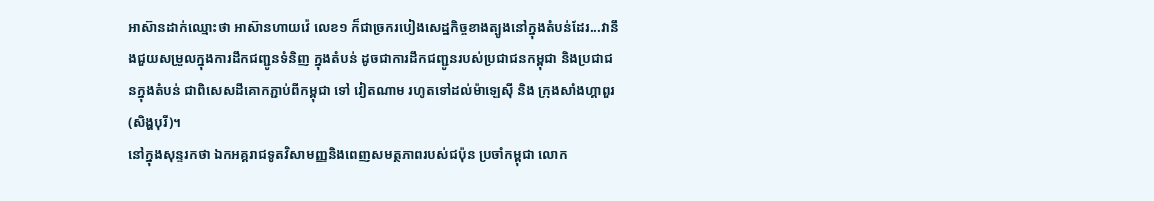អាស៊ានដាក់ឈ្មោះថា អាស៊ានហាយវ៉េ លេខ១ ក៏ជាច្រករបៀងសេដ្ឋកិច្ចខាងត្បូងនៅក្នុងតំបន់ដែរ...វានឹងជួយសម្រួលក្នុងការដឹកជញ្ជូនទំនិញ ក្នុងតំបន់ ដូចជាការដឹកជញ្ជូនរបស់ប្រជាជនកម្ពុជា និងប្រជាជនក្នុងតំបន់ ជាពិសេសដីគោកភ្ជាប់ពីកម្ពុជា ទៅ វៀតណាម រហូតទៅដល់ម៉ាឡេស៊ី និង ក្រុងសាំងហ្គាពួរ (សិង្ហបុរី)។
នៅក្នុងសុន្ទរកថា ឯកអគ្គរាជទូតវិសាមញ្ញនិងពេញសមត្ថភាពរបស់ជប៉ុន ប្រចាំកម្ពុជា លោក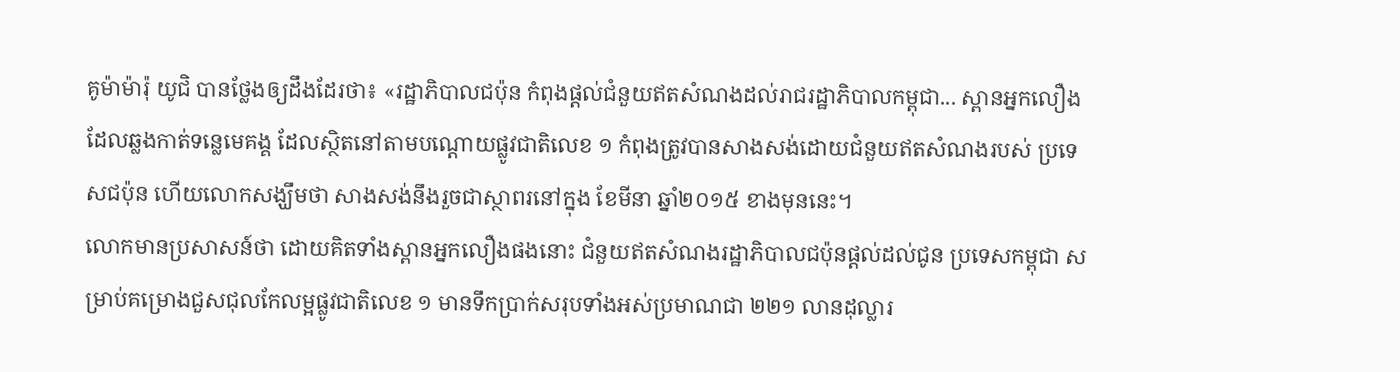គូម៉ាម៉ារ៉ុ យូជិ បានថ្លែងឲ្យដឹងដែរថា៖ «រដ្ឋាភិបាលជប៉ុន កំពុងផ្តល់ជំនួយឥតសំណងដល់រាជរដ្ឋាភិបាលកម្ពុជា... ស្ពានអ្នកលឿង ដែលឆ្លងកាត់ទន្លេមេគង្គ ដែលស្ថិតនៅតាមបណ្តោយផ្លូវជាតិលេខ ១ កំពុងត្រូវបានសាងសង់ដោយជំនួយឥតសំណងរបស់ ប្រទេសជប៉ុន ហើយលោកសង្ឃឹមថា សាងសង់នឹងរួចជាស្ថាពរនៅក្នុង ខែមីនា ឆ្នាំ២០១៥ ខាងមុននេះ។
លោកមានប្រសាសន៍ថា ដោយគិតទាំងស្ពានអ្នកលឿងផងនោះ ជំនួយឥតសំណងរដ្ឋាភិបាលជប៉ុនផ្តល់ដល់ជូន ប្រទេសកម្ពុជា សម្រាប់គម្រោងជួសជុលកែលម្អផ្លូវជាតិលេខ ១ មានទឹកប្រាក់សរុបទាំងអស់ប្រមាណជា ២២១ លានដុល្លារ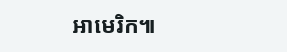អាមេរិក៕